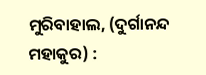ମୁରିବାହାଲ, (ଦୁର୍ଗାନନ୍ଦ ମହାକୁର) :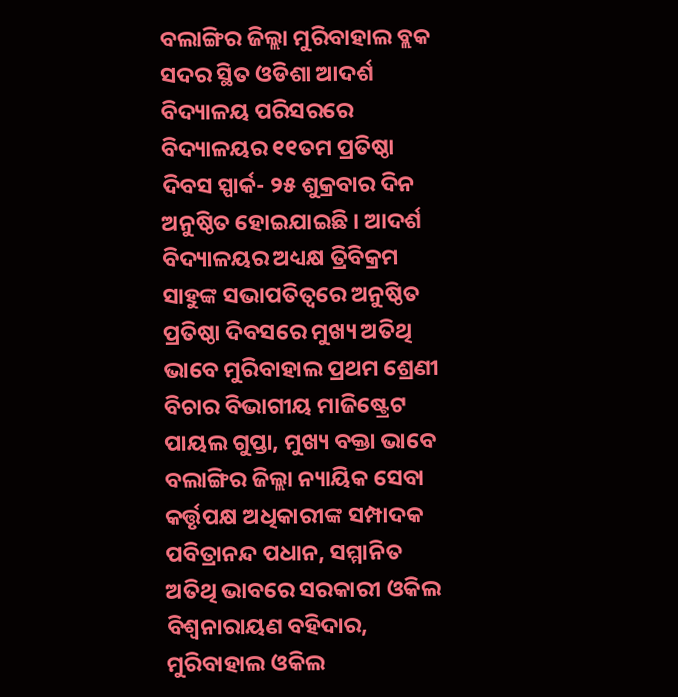ବଲାଙ୍ଗିର ଜିଲ୍ଲା ମୁରିବାହାଲ ବ୍ଲକ ସଦର ସ୍ଥିତ ଓଡିଶା ଆଦର୍ଶ ବିଦ୍ୟାଳୟ ପରିସରରେ ବିଦ୍ୟାଳୟର ୧୧ତମ ପ୍ରତିଷ୍ଠା ଦିବସ ସ୍ପାର୍କ- ୨୫ ଶୁକ୍ରବାର ଦିନ ଅନୁଷ୍ଠିତ ହୋଇଯାଇଛି । ଆଦର୍ଶ ବିଦ୍ୟାଳୟର ଅଧ୍ୟକ୍ଷ ତ୍ରିବିକ୍ରମ ସାହୁଙ୍କ ସଭାପତିତ୍ୱରେ ଅନୁଷ୍ଠିତ ପ୍ରତିଷ୍ଠା ଦିବସରେ ମୁଖ୍ୟ ଅତିଥି ଭାବେ ମୁରିବାହାଲ ପ୍ରଥମ ଶ୍ରେଣୀ ବିଚାର ବିଭାଗୀୟ ମାଜିଷ୍ଟ୍ରେଟ ପାୟଲ ଗୁପ୍ତା, ମୁଖ୍ୟ ବକ୍ତା ଭାବେ ବଲାଙ୍ଗିର ଜିଲ୍ଲା ନ୍ୟାୟିକ ସେବା କର୍ତ୍ତୃପକ୍ଷ ଅଧିକାରୀଙ୍କ ସମ୍ପାଦକ ପବିତ୍ରାନନ୍ଦ ପଧାନ, ସମ୍ମାନିତ ଅତିଥି ଭାବରେ ସରକାରୀ ଓକିଲ ବିଶ୍ୱନାରାୟଣ ବହିଦାର, ମୁରିବାହାଲ ଓକିଲ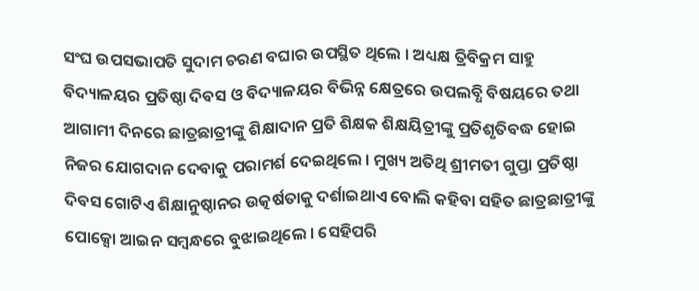ସଂଘ ଉପସଭାପତି ସୁଦାମ ଚରଣ ବଘାର ଉପସ୍ଥିତ ଥିଲେ । ଅଧ୍ୟକ୍ଷ ତ୍ରିବିକ୍ରମ ସାହୁ ବିଦ୍ୟାଳୟର ପ୍ରତିଷ୍ଠା ଦିବସ ଓ ବିଦ୍ୟାଳୟର ବିଭିନ୍ନ କ୍ଷେତ୍ରରେ ଉପଲବ୍ଧି ବିଷୟରେ ତଥା ଆଗାମୀ ଦିନରେ ଛାତ୍ରଛାତ୍ରୀଙ୍କୁ ଶିକ୍ଷାଦାନ ପ୍ରତି ଶିକ୍ଷକ ଶିକ୍ଷୟିତ୍ରୀଙ୍କୁ ପ୍ରତିଶୃତିବଦ୍ଧ ହୋଇ ନିଜର ଯୋଗଦାନ ଦେବାକୁ ପରାମର୍ଶ ଦେଇଥିଲେ । ମୁଖ୍ୟ ଅତିଥି ଶ୍ରୀମତୀ ଗୁପ୍ତା ପ୍ରତିଷ୍ଠା ଦିବସ ଗୋଟିଏ ଶିକ୍ଷାନୁଷ୍ଠାନର ଉତ୍କର୍ଷତାକୁ ଦର୍ଶାଇଥାଏ ବୋଲି କହିବା ସହିତ ଛାତ୍ରଛାତ୍ରୀଙ୍କୁ ପୋକ୍ସୋ ଆଇନ ସମ୍ବନ୍ଧରେ ବୁଝାଇଥିଲେ । ସେହିପରି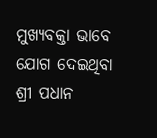ମୁଖ୍ୟବକ୍ତା ଭାବେ ଯୋଗ ଦେଇଥିବା ଶ୍ରୀ ପଧାନ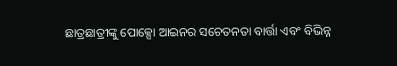ଛାତ୍ରଛାତ୍ରୀଙ୍କୁ ପୋକ୍ସୋ ଆଇନର ସଚେତନତା ବାର୍ତ୍ତା ଏବଂ ବିଭିନ୍ନ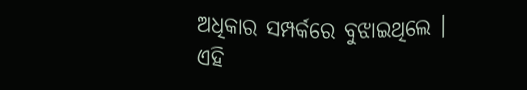ଅଧିକାର ସମ୍ପର୍କରେ ବୁଝାଇଥିଲେ । ଏହି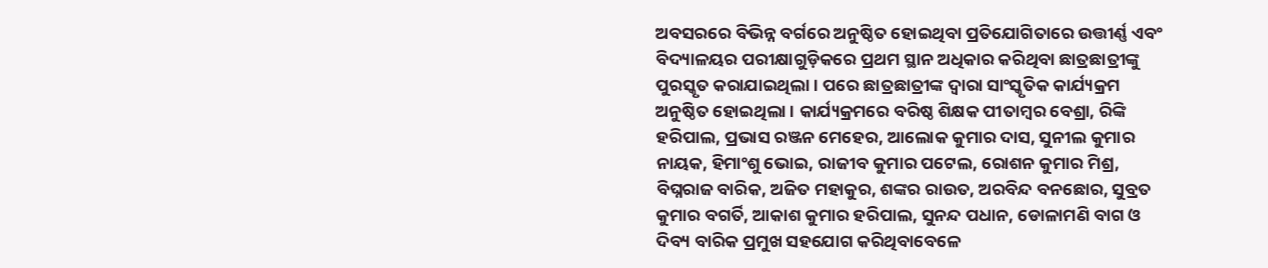ଅବସରରେ ବିଭିନ୍ନ ବର୍ଗରେ ଅନୁଷ୍ଠିତ ହୋଇଥିବା ପ୍ରତିଯୋଗିତାରେ ଉତ୍ତୀର୍ଣ୍ଣ ଏବଂ ବିଦ୍ୟାଳୟର ପରୀକ୍ଷାଗୁଡ଼ିକରେ ପ୍ରଥମ ସ୍ଥାନ ଅଧିକାର କରିଥିବା ଛାତ୍ରଛାତ୍ରୀଙ୍କୁ ପୁରସ୍କୃତ କରାଯାଇଥିଲା । ପରେ ଛାତ୍ରଛାତ୍ରୀଙ୍କ ଦ୍ଵାରା ସାଂସ୍କୃତିକ କାର୍ଯ୍ୟକ୍ରମ ଅନୁଷ୍ଠିତ ହୋଇଥିଲା । କାର୍ଯ୍ୟକ୍ରମରେ ବରିଷ୍ଠ ଶିକ୍ଷକ ପୀତାମ୍ବର ବେଶ୍ରା, ରିଙ୍କି ହରିପାଲ, ପ୍ରଭାସ ରଞ୍ଜନ ମେହେର, ଆଲୋକ କୁମାର ଦାସ, ସୁନୀଲ କୁମାର ନାୟକ, ହିମାଂଶୁ ଭୋଇ, ରାଜୀବ କୁମାର ପଟେଲ, ରୋଶନ କୁମାର ମିଶ୍ର, ବିଘ୍ନରାଜ ବାରିକ, ଅଜିତ ମହାକୁର, ଶଙ୍କର ରାଉତ, ଅରବିନ୍ଦ ବନଛୋର, ସୁବ୍ରତ କୁମାର ବଗର୍ତି, ଆକାଶ କୁମାର ହରିପାଲ, ସୁନନ୍ଦ ପଧାନ, ଡୋଳାମଣି ବାଗ ଓ ଦିବ୍ୟ ବାରିକ ପ୍ରମୁଖ ସହଯୋଗ କରିଥିବାବେଳେ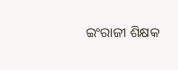ଇଂରାଜୀ ଶିକ୍ଷକ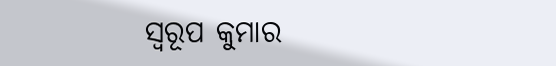ସ୍ୱରୂପ କୁମାର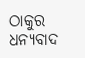ଠାକୁର ଧନ୍ୟବାଦ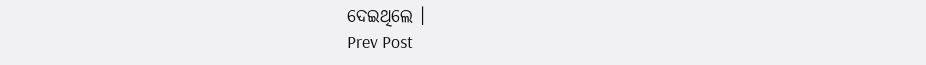ଦେଇଥିଲେ ।
Prev Post